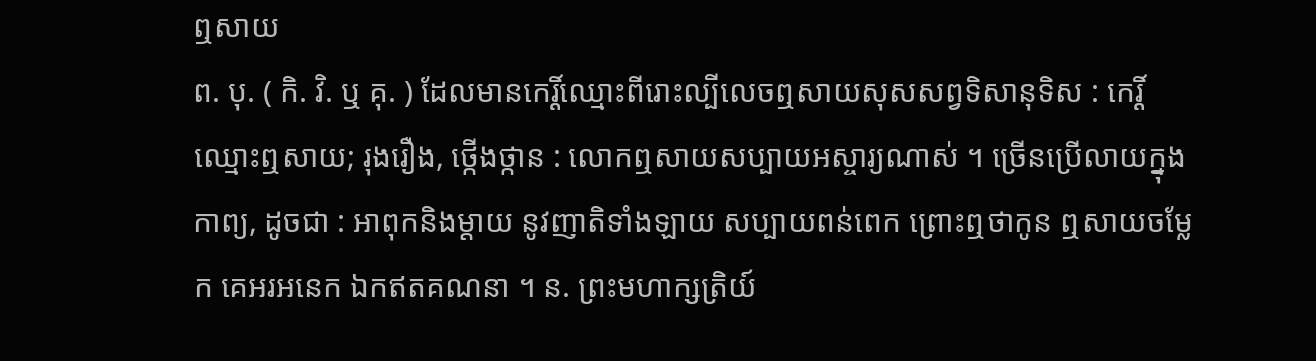ឮសាយ
ព. បុ. ( កិ. វិ. ឬ គុ. ) ដែលមានកេរ្តិ៍ឈ្មោះពីរោះល្បីលេចឮសាយសុសសព្វទិសានុទិស : កេរ្តិ៍ឈ្មោះឮសាយ; រុងរឿង, ថ្កើងថ្កាន : លោកឮសាយសប្បាយអស្ចារ្យណាស់ ។ ច្រើនប្រើលាយក្នុងកាព្យ, ដូចជា : អាពុកនិងម្តាយ នូវញាតិទាំងឡាយ សប្បាយពន់ពេក ព្រោះឮថាកូន ឮសាយចម្លែក គេអរអនេក ឯកឥតគណនា ។ ន. ព្រះមហាក្សត្រិយ៍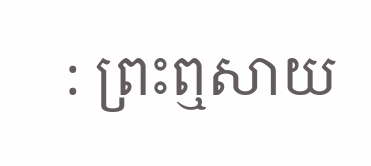: ព្រះឮសាយ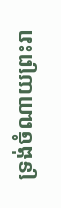ទ្រង់ចំណាយព្រះរា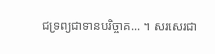ជទ្រព្យជាទានបរិច្ចាគ... ។ សរសេរជា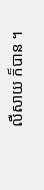លឺសាយ ក៏បាន ។